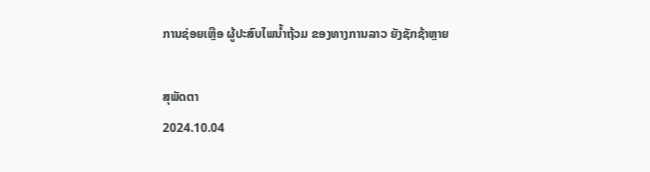ການຊ່ອຍເຫຼືອ ຜູ້ປະສົບໄພນໍ້າຖ້ວມ ຂອງທາງການລາວ ຍັງຊັກຊ້າຫຼາຍ

ສຸພັດຕາ
2024.10.04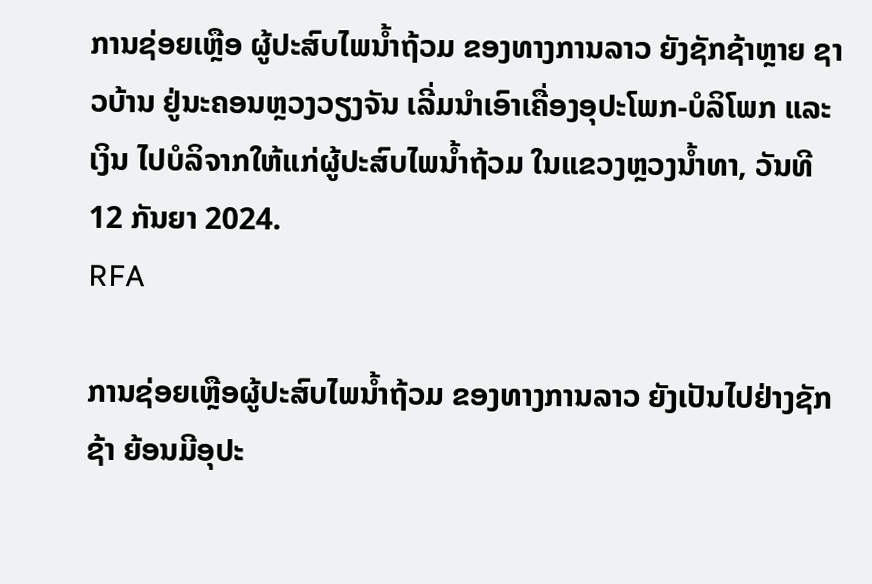ການຊ່ອຍເຫຼືອ ຜູ້ປະສົບໄພນໍ້າຖ້ວມ ຂອງທາງການລາວ ຍັງຊັກຊ້າຫຼາຍ ຊາວບ້ານ ຢູ່ນະຄອນຫຼວງວຽງຈັນ ເລີ່ມນຳເອົາເຄື່ອງອຸປະໂພກ-ບໍລິໂພກ ແລະເງິນ ໄປບໍລິຈາກໃຫ້ແກ່ຜູ້ປະສົບໄພນ້ຳຖ້ວມ ໃນແຂວງຫຼວງນ້ຳທາ, ວັນທີ 12 ກັນຍາ 2024.
RFA

ການຊ່ອຍເຫຼືອຜູ້ປະສົບໄພນໍ້າຖ້ວມ ຂອງທາງການລາວ ຍັງເປັນໄປຢ່າງຊັກຊ້າ ຍ້ອນມີອຸປະ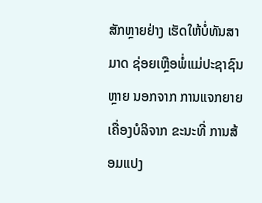ສັກຫຼາຍຢ່າງ ເຮັດໃຫ້ບໍ່ທັນສາມາດ ຊ່ອຍເຫຼືອພໍ່ແມ່ປະຊາຊົນຫຼາຍ ນອກຈາກ ການແຈກຍາຍເຄື່ອງບໍລິຈາກ ຂະນະທີ່ ການສ້ອມແປງ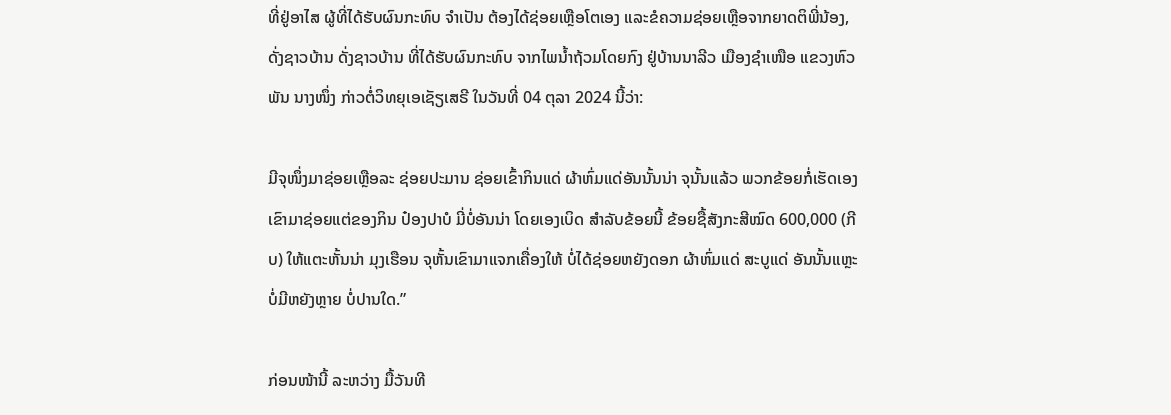ທີ່ຢູ່ອາໄສ ຜູ້ທີ່ໄດ້ຮັບຜົນກະທົບ ຈໍາເປັນ ຕ້ອງໄດ້ຊ່ອຍເຫຼືອໂຕເອງ ແລະຂໍຄວາມຊ່ອຍເຫຼືອຈາກຍາດຕິພີ່ນ້ອງ, ດັ່ງຊາວບ້ານ ດັ່ງຊາວບ້ານ ທີ່ໄດ້ຮັບຜົນກະທົບ ຈາກໄພນໍ້າຖ້ວມໂດຍກົງ ຢູ່ບ້ານນາລີວ ເມືອງຊໍາເໜືອ ແຂວງຫົວພັນ ນາງໜຶ່ງ ກ່າວຕໍ່ວິທຍຸເອເຊັຽເສຣີ ໃນວັນທີ່ 04 ຕຸລາ 2024 ນີ້ວ່າ:

ມີຈຸໜຶ່ງມາຊ່ອຍເຫຼືອລະ ຊ່ອຍປະມານ ຊ່ອຍເຂົ້າກິນແດ່ ຜ້າຫົ່ມແດ່ອັນນັ້ນນ່າ ຈຸນັ້ນແລ້ວ ພວກຂ້ອຍກໍ່ເຮັດເອງ ເຂົາມາຊ່ອຍແຕ່ຂອງກິນ ປ໋ອງປາບໍ ມີ່ບໍ່ອັນນ່າ ໂດຍເອງເບິດ ສໍາລັບຂ້ອຍນີ້ ຂ້ອຍຊື້ສັງກະສີໝົດ 600,000 (ກີບ) ໃຫ້ແຕະຫັ້ນນ່າ ມຸງເຮືອນ ຈຸຫັ້ນເຂົາມາແຈກເຄື່ອງໃຫ້ ບໍ່ໄດ້ຊ່ອຍຫຍັງດອກ ຜ້າຫົ່ມແດ່ ສະບູແດ່ ອັນນັ້ນແຫຼະ ບໍ່ມີຫຍັງຫຼາຍ ບໍ່ປານໃດ.”

ກ່ອນໜ້ານີ້ ລະຫວ່າງ ມື້ວັນທີ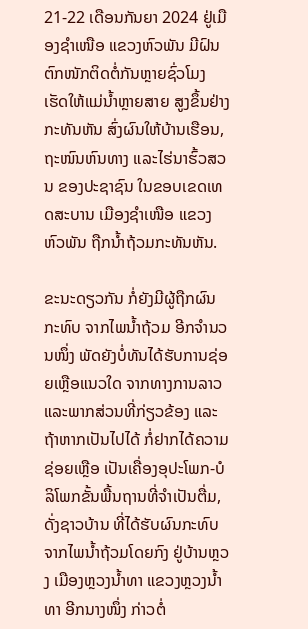21-22 ເດືອນກັນຍາ 2024 ຢູ່ເມືອງຊໍາເໜືອ ແຂວງຫົວພັນ ມີຝົນຕົກໜັກຕິດຕໍ່ກັນຫຼາຍຊົ່ວໂມງ ເຮັດໃຫ້ແມ່ນໍ້າຫຼາຍສາຍ ສູງຂຶ້ນຢ່າງກະທັນຫັນ ສົ່ງຜົນໃຫ້ບ້ານເຮືອນ, ຖະໜົນຫົນທາງ ແລະໄຮ່ນາຮົ້ວສວນ ຂອງປະຊາຊົນ ໃນຂອບເຂດເທດສະບານ ເມືອງຊໍາເໜືອ ແຂວງຫົວພັນ ຖືກນໍ້າຖ້ວມກະທັນຫັນ.

ຂະນະດຽວກັນ ກໍ່ຍັງມີຜູ້ຖືກຜົນກະທົບ ຈາກໄພນໍ້າຖ້ວມ ອີກຈໍານວນໜຶ່ງ ພັດຍັງບໍ່ທັນໄດ້ຮັບການຊ່ອຍເຫຼືອແນວໃດ ຈາກທາງການລາວ ແລະພາກສ່ວນທີ່ກ່ຽວຂ້ອງ ແລະຖ້າຫາກເປັນໄປໄດ້ ກໍ່ຢາກໄດ້ຄວາມຊ່ອຍເຫຼືອ ເປັນເຄື່ອງອຸປະໂພກ-ບໍລິໂພກຂັ້ນພື້ນຖານທີ່ຈໍາເປັນຕື່ມ, ດັ່ງຊາວບ້ານ ທີ່ໄດ້ຮັບຜົນກະທົບຈາກໄພນໍ້າຖ້ວມໂດຍກົງ ຢູ່ບ້ານຫຼວງ ເມືອງຫຼວງນໍ້າທາ ແຂວງຫຼວງນໍ້າທາ ອີກນາງໜຶ່ງ ກ່າວຕໍ່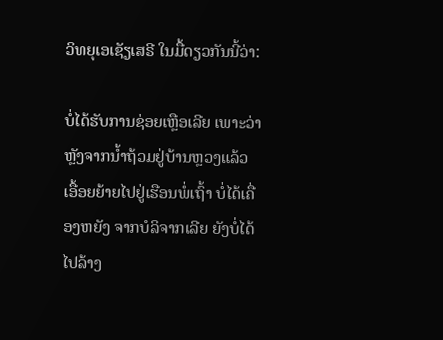ວິທຍຸເອເຊັຽເສຣີ ໃນມື້ດຽວກັນນີ້ວ່າ:

ບໍ່ໄດ້ຮັບການຊ່ອຍເຫຼືອເລີຍ ເພາະວ່າ ຫຼັງຈາກນໍ້າຖ້ວມຢູ່ບ້ານຫຼວງແລ້ວ ເອື້ອຍຍ້າຍໄປຢູ່ເຮືອນພໍ່ເຖົ້າ ບໍ່ໄດ້ເຄື່ອງຫຍັງ ຈາກບໍລິຈາກເລີຍ ຍັງບໍ່ໄດ້ໄປລ້າງ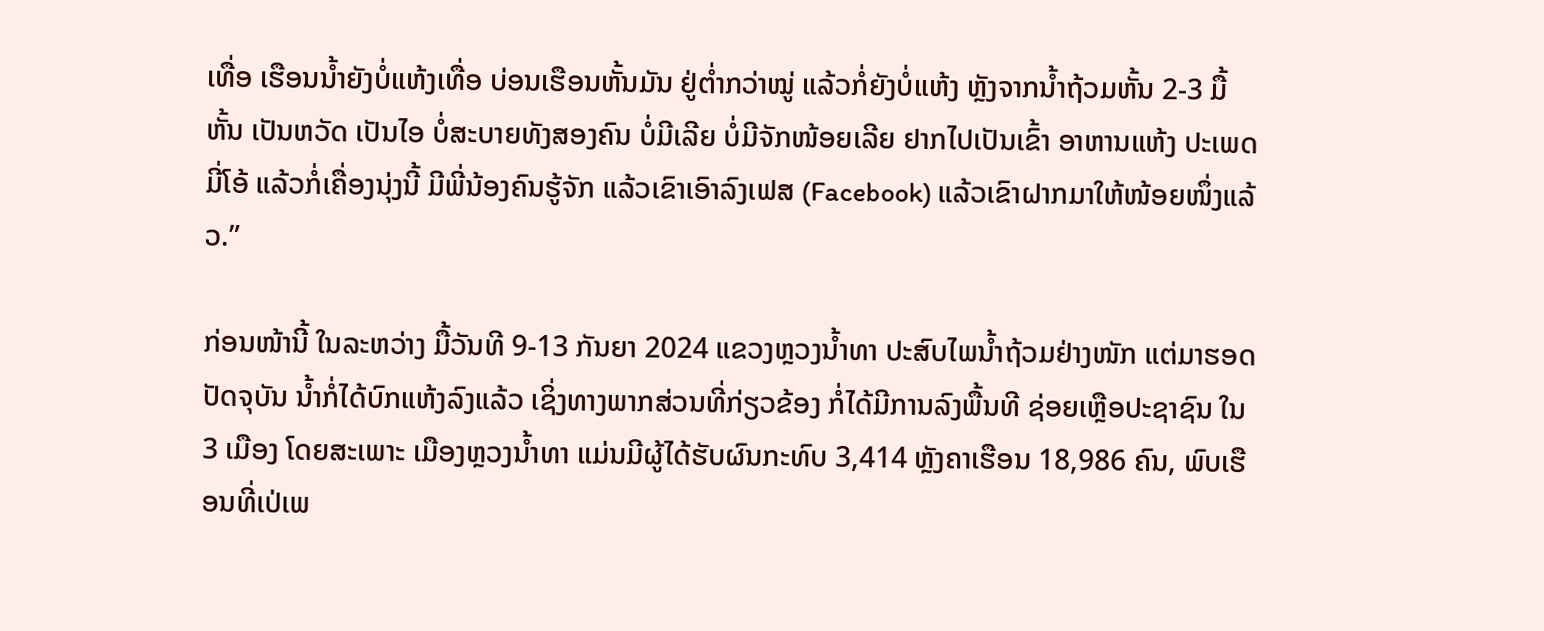ເທື່ອ ເຮືອນນໍ້າຍັງບໍ່ແຫ້ງເທື່ອ ບ່ອນເຮືອນຫັ້ນມັນ ຢູ່ຕໍ່າກວ່າໝູ່ ແລ້ວກໍ່ຍັງບໍ່ແຫ້ງ ຫຼັງຈາກນໍ້າຖ້ວມຫັ້ນ 2-3 ມື້ຫັ້ນ ເປັນຫວັດ ເປັນໄອ ບໍ່ສະບາຍທັງສອງຄົນ ບໍ່ມີເລີຍ ບໍ່ມີຈັກໜ້ອຍເລີຍ ຢາກໄປເປັນເຂົ້າ ອາຫານແຫ້ງ ປະເພດມີ່ໂອ້ ແລ້ວກໍ່ເຄື່ອງນຸ່ງນີ້ ມີພີ່ນ້ອງຄົນຮູ້ຈັກ ແລ້ວເຂົາເອົາລົງເຟສ (Facebook) ແລ້ວເຂົາຝາກມາໃຫ້ໜ້ອຍໜຶ່ງແລ້ວ.”

ກ່ອນໜ້ານີ້ ໃນລະຫວ່າງ ມື້ວັນທີ 9-13 ກັນຍາ 2024 ແຂວງຫຼວງນໍ້າທາ ປະສົບໄພນໍ້າຖ້ວມຢ່າງໜັກ ແຕ່ມາຮອດປັດຈຸບັນ ນໍ້າກໍ່ໄດ້ບົກແຫ້ງລົງແລ້ວ ເຊິ່ງທາງພາກສ່ວນທີ່ກ່ຽວຂ້ອງ ກໍ່ໄດ້ມີການລົງພື້ນທີ ຊ່ອຍເຫຼືອປະຊາຊົນ ໃນ 3 ເມືອງ ໂດຍສະເພາະ ເມືອງຫຼວງນໍ້າທາ ແມ່ນມີຜູ້ໄດ້ຮັບຜົນກະທົບ 3,414 ຫຼັງຄາເຮືອນ 18,986 ຄົນ, ພົບເຮືອນທີ່ເປ່ເພ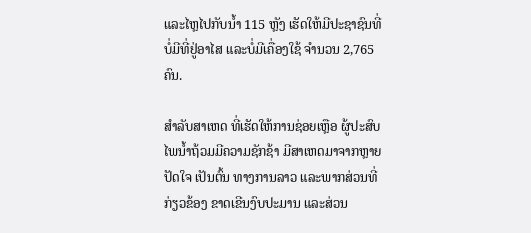ແລະໄຫຼໄປກັບນໍ້າ 115 ຫຼັງ ເຮັດໃຫ້ມີປະຊາຊົນທີ່ບໍ່ມີທີ່ຢູ່ອາໄສ ແລະບໍ່ມີເຄື່ອງໃຊ້ ຈໍານວນ 2,765 ຄົນ.

ສໍາລັບສາເຫດ ທີ່ເຮັດໃຫ້ການຊ່ອຍເຫຼືອ ຜູ້ປະສົບໄພນໍ້າຖ້ວມມີຄວາມຊັກຊ້າ ມີສາເຫດມາຈາກຫຼາຍປັດໃຈ ເປັນຕົ້ນ ທາງການລາວ ແລະພາກສ່ວນທີ່ກ່ຽວຂ້ອງ ຂາດເຂີນງົບປະມານ ແລະສ່ວນ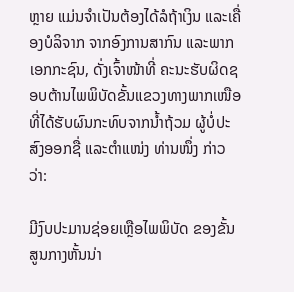ຫຼາຍ ແມ່ນຈໍາເປັນຕ້ອງໄດ້ລໍຖ້າເງິນ ແລະເຄື່ອງບໍລິຈາກ ຈາກອົງການສາກົນ ແລະພາກເອກກະຊົນ, ດັ່ງເຈົ້າໜ້າທີ່ ຄະນະຮັບຜິດຊອບຕ້ານໄພພິບັດຂັ້ນແຂວງທາງພາກເໜືອ ທີ່ໄດ້ຮັບຜົນກະທົບຈາກນໍ້າຖ້ວມ ຜູ້ບໍ່ປະສົງອອກຊື່ ແລະຕໍາແໜ່ງ ທ່ານໜຶ່ງ ກ່າວວ່າ:

ມີງົບປະມານຊ່ອຍເຫຼືອໄພພິບັດ ຂອງຂັ້ນສູນກາງຫັ້ນນ່າ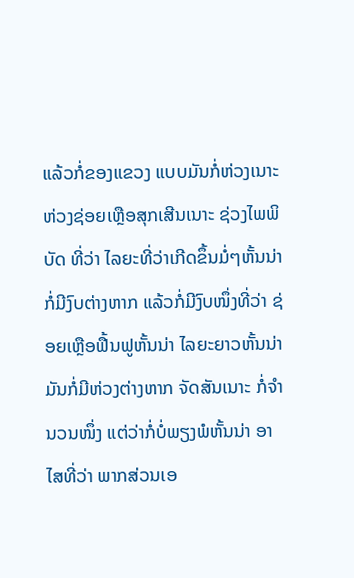ແລ້ວກໍ່ຂອງແຂວງ ແບບມັນກໍ່ຫ່ວງເນາະ ຫ່ວງຊ່ອຍເຫຼືອສຸກເສີນເນາະ ຊ່ວງໄພພິບັດ ທີ່ວ່າ ໄລຍະທີ່ວ່າເກີດຂຶ້ນມໍ່ໆຫັ້ນນ່າ ກໍ່ມີງົບຕ່າງຫາກ ແລ້ວກໍ່ມີງົບໜຶ່ງທີ່ວ່າ ຊ່ອຍເຫຼືອຟື້ນຟູຫັ້ນນ່າ ໄລຍະຍາວຫັ້ນນ່າ ມັນກໍ່ມີຫ່ວງຕ່າງຫາກ ຈັດສັນເນາະ ກໍ່ຈໍານວນໜຶ່ງ ແຕ່ວ່າກໍ່ບໍ່ພຽງພໍຫັ້ນນ່າ ອາໄສທີ່ວ່າ ພາກສ່ວນເອ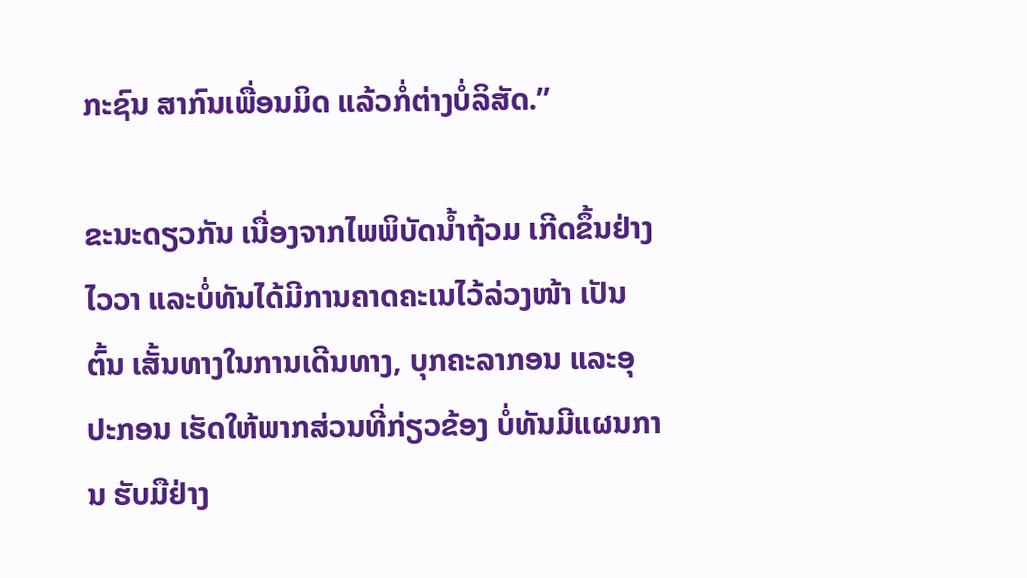ກະຊົນ ສາກົນເພື່ອນມິດ ແລ້ວກໍ່ຕ່າງບໍ່ລິສັດ.”

ຂະນະດຽວກັນ ເນື່ອງຈາກໄພພິບັດນໍ້າຖ້ວມ ເກີດຂຶ້ນຢ່າງໄວວາ ແລະບໍ່ທັນໄດ້ມີການຄາດຄະເນໄວ້ລ່ວງໜ້າ ເປັນຕົ້ນ ເສັ້ນທາງໃນການເດີນທາງ, ບຸກຄະລາກອນ ແລະອຸປະກອນ ເຮັດໃຫ້ພາກສ່ວນທີ່ກ່ຽວຂ້ອງ ບໍ່ທັນມີແຜນການ ຮັບມືຢ່າງ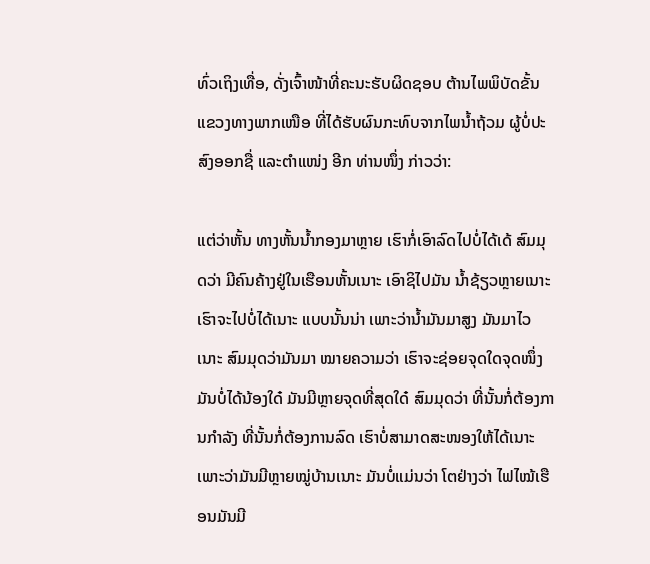ທົ່ວເຖິງເທື່ອ, ດັ່ງເຈົ້າໜ້າທີ່ຄະນະຮັບຜິດຊອບ ຕ້ານໄພພິບັດຂັ້ນແຂວງທາງພາກເໜືອ ທີ່ໄດ້ຮັບຜົນກະທົບຈາກໄພນໍ້າຖ້ວມ ຜູ້ບໍ່ປະສົງອອກຊື່ ແລະຕໍາແໜ່ງ ອີກ ທ່ານໜຶ່ງ ກ່າວວ່າ:

ແຕ່ວ່າຫັ້ນ ທາງຫັ້ນນໍ້າກອງມາຫຼາຍ ເຮົາກໍ່ເອົາລົດໄປບໍ່ໄດ້ເດ້ ສົມມຸດວ່າ ມີຄົນຄ້າງຢູ່ໃນເຮືອນຫັ້ນເນາະ ເອົາຊິໄປມັນ ນໍ້າຊ້ຽວຫຼາຍເນາະ ເຮົາຈະໄປບໍ່ໄດ້ເນາະ ແບບນັ້ນນ່າ ເພາະວ່ານໍ້າມັນມາສູງ ມັນມາໄວເນາະ ສົມມຸດວ່າມັນມາ ໝາຍຄວາມວ່າ ເຮົາຈະຊ່ອຍຈຸດໃດຈຸດໜຶ່ງ ມັນບໍ່ໄດ້ນ້ອງໃດ໋ ມັນມີຫຼາຍຈຸດທີ່ສຸດໃດ໋ ສົມມຸດວ່າ ທີ່ນັ້ນກໍ່ຕ້ອງການກໍາລັງ ທີ່ນັ້ນກໍ່ຕ້ອງການລົດ ເຮົາບໍ່ສາມາດສະໜອງໃຫ້ໄດ້ເນາະ ເພາະວ່າມັນມີຫຼາຍໝູ່ບ້ານເນາະ ມັນບໍ່ແມ່ນວ່າ ໂຕຢ່າງວ່າ ໄຟໄໝ້ເຮືອນມັນມີ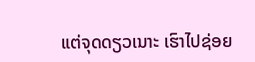ແຕ່ຈຸດດຽວເນາະ ເຮົາໄປຊ່ອຍ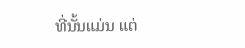ທີ່ນັ້ນແມ່ນ ແຕ່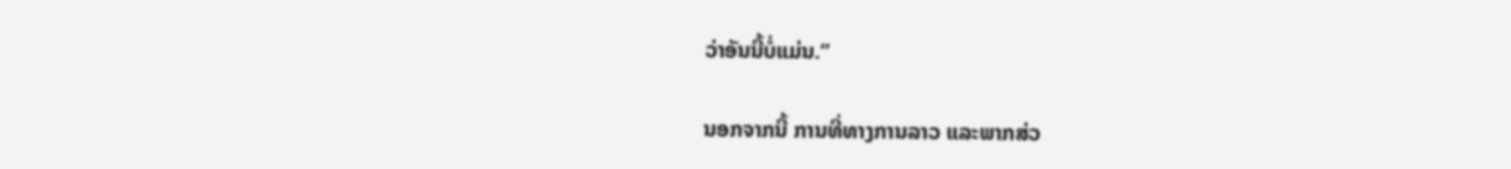ວ່າອັນນີ້ບໍ່ແມ່ນ.”

ນອກຈາກນີ້ ການທີ່ທາງການລາວ ແລະພາກສ່ວ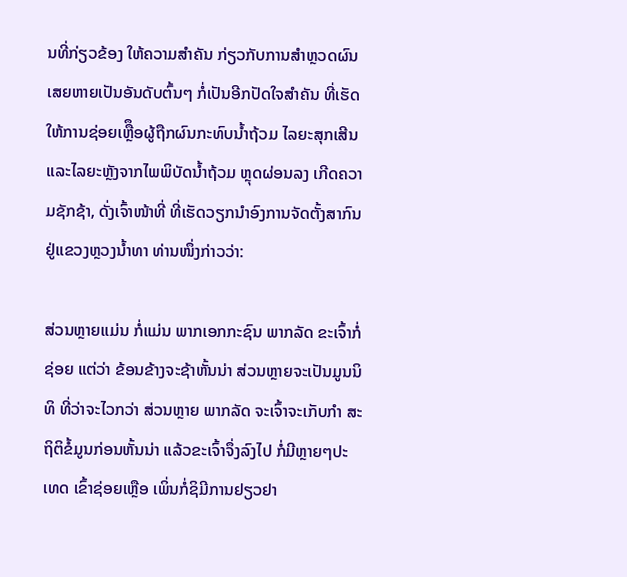ນທີ່ກ່ຽວຂ້ອງ ໃຫ້ຄວາມສໍາຄັນ ກ່ຽວກັບການສໍາຫຼວດຜົນເສຍຫາຍເປັນອັນດັບຕົ້ນໆ ກໍ່ເປັນອີກປັດໃຈສໍາຄັນ ທີ່ເຮັດໃຫ້ການຊ່ອຍເຫຼືຶອຜູ້ຖືກຜົນກະທົບນໍ້າຖ້ວມ ໄລຍະສຸກເສີນ ແລະໄລຍະຫຼັງຈາກໄພພິບັດນໍ້າຖ້ວມ ຫຼຸດຜ່ອນລງ ເກີດຄວາມຊັກຊ້າ, ດັ່ງເຈົ້າໜ້າທີ່ ທີ່ເຮັດວຽກນໍາອົງການຈັດຕັ້ງສາກົນ ຢູ່ແຂວງຫຼວງນໍ້າທາ ທ່ານໜຶ່ງກ່າວວ່າ:

ສ່ວນຫຼາຍແມ່ນ ກໍ່ແມ່ນ ພາກເອກກະຊົນ ພາກລັດ ຂະເຈົ້າກໍ່ຊ່ອຍ ແຕ່ວ່າ ຂ້ອນຂ້າງຈະຊ້າຫັ້ນນ່າ ສ່ວນຫຼາຍຈະເປັນມູນນິທິ ທີ່ວ່າຈະໄວກວ່າ ສ່ວນຫຼາຍ ພາກລັດ ຈະເຈົ້າຈະເກັບກໍາ ສະຖິຕິຂໍ້ມູນກ່ອນຫັ້ນນ່າ ແລ້ວຂະເຈົ້າຈຶ່ງລົງໄປ ກໍ່ມີຫຼາຍໆປະເທດ ເຂົ້າຊ່ອຍເຫຼືອ ເພິ່ນກໍ່ຊິມີການຢຽວຢາ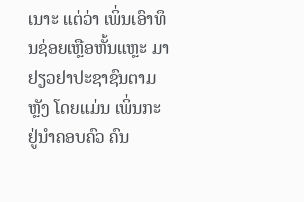ເນາະ ແຕ່ວ່າ ເພິ່ນເອົາທຶນຊ່ອຍເຫຼືອຫັ້ນແຫຼະ ມາຢຽວຢາປະຊາຊົນຕາມຫຼັງ ໂດຍແມ່ນ ເພິ່ນກະຢູ່ນໍາຄອບຄົວ ຄົນ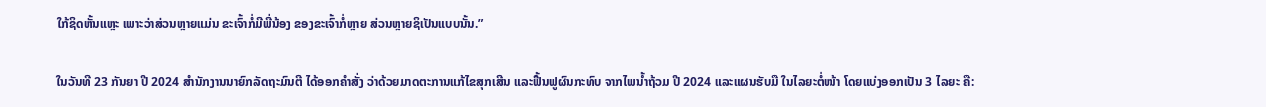ໃກ້ຊິດຫັ້ນແຫຼະ ເພາະວ່າສ່ວນຫຼາຍແມ່ນ ຂະເຈົ້າກໍ່ມີພີ່ນ້ອງ ຂອງຂະເຈົ້າກໍ່ຫຼາຍ ສ່ວນຫຼາຍຊິເປັນແບບນັ້ນ.”

ໃນວັນທີ 23 ກັນຍາ ປີ 2024 ສໍານັກງານນາຍົກລັດຖະມົນຕີ ໄດ້ອອກຄໍາສັ່ງ ວ່າດ້ວຍມາດຕະການແກ້ໄຂສຸກເສີນ ແລະຟື້ນຟູຜົນກະທົບ ຈາກໄພນໍ້າຖ້ວມ ປີ 2024 ແລະແຜນຮັບມື ໃນໄລຍະຕໍ່ໜ້າ ໂດຍແບ່ງອອກເປັນ 3 ໄລຍະ ຄື: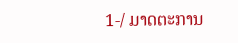1-/ ມາດຕະການ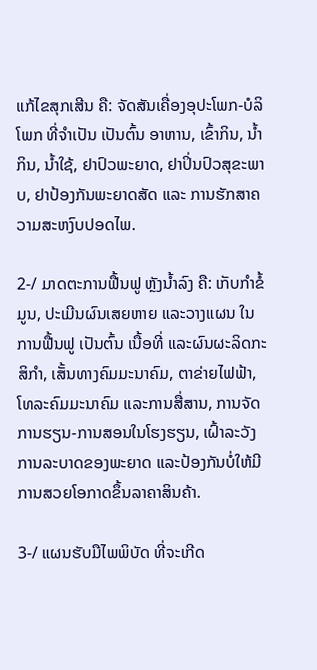ແກ້ໄຂສຸກເສີນ ຄື: ຈັດສັນເຄື່ອງອຸປະໂພກ-ບໍລິໂພກ ທີ່ຈໍາເປັນ ເປັນຕົ້ນ ອາຫານ, ເຂົ້າກິນ, ນໍ້າກິນ, ນໍ້າໃຊ້, ຢາປົວພະຍາດ, ຢາປິ່ນປົວສຸຂະພາບ, ຢາປ້ອງກັນພະຍາດສັດ ແລະ ການຮັກສາຄວາມສະຫງົບປອດໄພ.

2-/ ມາດຕະການຟື້ນຟູ ຫຼັງນໍ້າລົງ ຄື: ເກັບກໍາຂໍ້ມູນ, ປະເມີນຜົນເສຍຫາຍ ແລະວາງແຜນ ໃນການຟື້ນຟູ ເປັນຕົ້ນ ເນື້ອທີ່ ແລະຜົນຜະລິດກະສິກໍາ, ເສັ້ນທາງຄົມມະນາຄົມ, ຕາຂ່າຍໄຟຟ້າ, ໂທລະຄົມມະນາຄົມ ແລະການສື່ສານ, ການຈັດການຮຽນ-ການສອນໃນໂຮງຮຽນ, ເຝົ້າລະວັງ ການລະບາດຂອງພະຍາດ ແລະປ້ອງກັນບໍ່ໃຫ້ມີການສວຍໂອກາດຂຶ້ນລາຄາສິນຄ້າ.

3-/ ແຜນຮັບມືໄພພິບັດ ທີ່ຈະເກີດ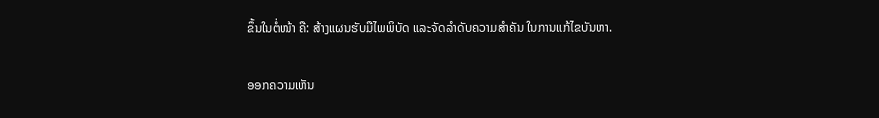ຂຶ້ນໃນຕໍ່ໜ້າ ຄື: ສ້າງແຜນຮັບມືໄພພິບັດ ແລະຈັດລໍາດັບຄວາມສໍາຄັນ ໃນການແກ້ໄຂບັນຫາ.

ອອກຄວາມເຫັນ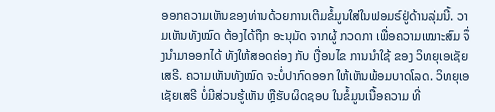ອອກຄວາມເຫັນຂອງທ່ານດ້ວຍການເຕີມຂໍ້ມູນໃສ່ໃນຟອມຣ໌ຢູ່ດ້ານລຸ່ມນີ້. ວາມເຫັນທັງໝົດ ຕ້ອງໄດ້ຖືກ ອະນຸມັດ ຈາກຜູ້ ກວດກາ ເພື່ອຄວາມເໝາະສົມ ຈຶ່ງນໍາມາອອກໄດ້ ທັງໃຫ້ສອດຄ່ອງ ກັບ ເງື່ອນໄຂ ການນຳໃຊ້ ຂອງ ວິທຍຸເອເຊັຍເສຣີ. ຄວາມເຫັນທັງໝົດ ຈະບໍ່ປາກົດອອກ ໃຫ້ເຫັນພ້ອມບາດໂລດ. ວິທຍຸເອເຊັຍເສຣີ ບໍ່ມີສ່ວນຮູ້ເຫັນ ຫຼືຮັບຜິດຊອບ ໃນຂໍ້ມູນເນື້ອຄວາມ ທີ່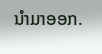ນໍາມາອອກ.